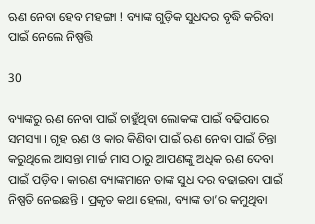ଋଣ ନେବା ହେବ ମହଙ୍ଗା ! ବ୍ୟାଙ୍କ ଗୁଡ଼ିକ ସୁଧଦର ବୃଦ୍ଧି କରିବା ପାଇଁ ନେଲେ ନିଷ୍ପତ୍ତି

30

ବ୍ୟାଙ୍କରୁ ଋଣ ନେବା ପାଇଁ ଚାହୁଁଥିବା ଲୋକଙ୍କ ପାଇଁ ବଢିପାରେ ସମସ୍ୟା । ଗୃହ ଋଣ ଓ କାର କିଣିବା ପାଇଁ ଋଣ ନେବା ପାଇଁ ଚିନ୍ତା କରୁଥିଲେ ଆସନ୍ତା ମାର୍ଚ୍ଚ ମାସ ଠାରୁ ଆପଣଙ୍କୁ ଅଧିକ ଋଣ ଦେବା ପାଇଁ ପଡ଼ିବ । କାରଣ ବ୍ୟାଙ୍କମାନେ ତାଙ୍କ ସୁଧ ଦର ବଢାଇବା ପାଇଁ ନିଷ୍ପତି ନେଇଛନ୍ତି । ପ୍ରକୃତ କଥା ହେଲା, ବ୍ୟାଙ୍କ ତା’ର କମୁଥିବା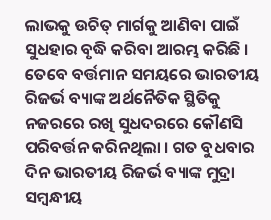ଲାଭକୁ ଉଚିତ୍ ମାର୍ଗକୁ ଆଣିବା ପାଇଁ ସୁଧହାର ବୃଦ୍ଧି କରିବା ଆରମ୍ଭ କରିଛି । ତେବେ ବର୍ତ୍ତମାନ ସମୟରେ ଭାରତୀୟ ରିଜର୍ଭ ବ୍ୟାଙ୍କ ଅର୍ଥନୈତିକ ସ୍ଥିତିକୁ ନଜରରେ ରଖି ସୁଧଦରରେ କୌଣସି ପରିବର୍ତ୍ତନ କରିନଥିଲା । ଗତ ବୁଧବାର ଦିନ ଭାରତୀୟ ରିଜର୍ଭ ବ୍ୟାଙ୍କ ମୁଦ୍ରା ସମ୍ବନ୍ଧୀୟ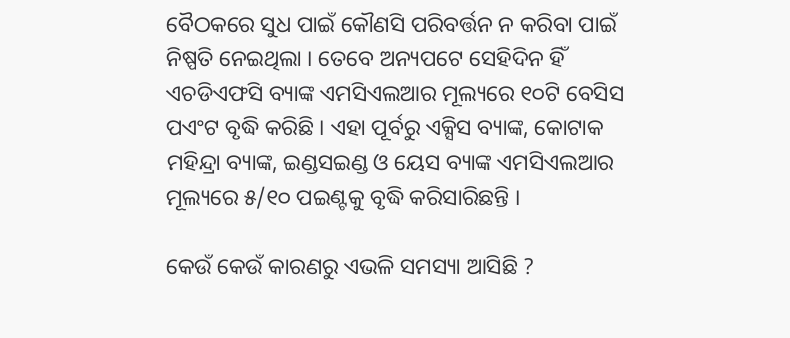ବୈଠକରେ ସୁଧ ପାଇଁ କୌଣସି ପରିବର୍ତ୍ତନ ନ କରିବା ପାଇଁ ନିଷ୍ପତି ନେଇଥିଲା । ତେବେ ଅନ୍ୟପଟେ ସେହିଦିନ ହିଁ ଏଚଡିଏଫସି ବ୍ୟାଙ୍କ ଏମସିଏଲଆର ମୂଲ୍ୟରେ ୧୦ଟି ବେସିସ ପଏଂଟ ବୃଦ୍ଧି କରିଛି । ଏହା ପୂର୍ବରୁ ଏକ୍ସିସ ବ୍ୟାଙ୍କ, କୋଟାକ ମହିନ୍ଦ୍ରା ବ୍ୟାଙ୍କ, ଇଣ୍ଡସଇଣ୍ଡ ଓ ୟେସ ବ୍ୟାଙ୍କ ଏମସିଏଲଆର ମୂଲ୍ୟରେ ୫/୧୦ ପଇଣ୍ଟକୁ ବୃଦ୍ଧି କରିସାରିଛନ୍ତି ।

କେଉଁ କେଉଁ କାରଣରୁ ଏଭଳି ସମସ୍ୟା ଆସିଛି ?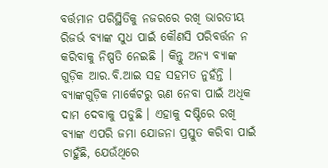ବର୍ତ୍ତମାନ ପରିସ୍ଥିତିକୁ ନଜରରେ ରଖି ଭାରତୀୟ ରିଜର୍ଭ ବ୍ୟାଙ୍କ ସୁଧ ପାଇଁ କୌଣସି ପରିବର୍ତ୍ତନ ନ କରିବାକୁ ନିଷ୍ପତି ନେଇଛି । କିନ୍ତୁ ଅନ୍ୟ ବ୍ୟାଙ୍କ ଗୁଡ଼ିକ ଆର.ବି.ଆଇ ସହ ସହମତ ନୁହଁନ୍ତି । ବ୍ୟାଙ୍କଗୁଡ଼ିକ ମାର୍କେଟରୁ ଋଣ ନେବା ପାଇଁ ଅଧିକ ଦାମ ଦେବାକୁ ପଡୁଛି । ଏହାକୁ ଦଷ୍ଟିରେ ରଖି ବ୍ୟାଙ୍କ ଏପରି ଜମା ଯୋଜନା ପ୍ରସ୍ତୁତ କରିବା ପାଇଁ ଚାହୁଁଛି, ଯେଉଁଥିରେ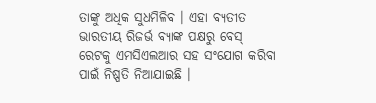ତାଙ୍କୁ ଅଧିକ ସୁଧମିଳିବ । ଏହା ବ୍ୟତୀତ ଭାରତୀୟ ରିଜର୍ଭ ବ୍ୟାଙ୍କ ପକ୍ଷରୁ ବେସ୍ ରେଟକୁ ଏମସିଏଲଆର ସହ ସଂଯୋଗ କରିବା ପାଇଁ ନିଷ୍ପତି ନିଆଯାଇଛି ।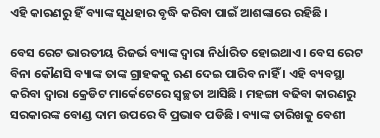ଏହି କାରଣରୁ ହିଁ ବ୍ୟାଙ୍କ ସୁଧହାର ବୃଦ୍ଧି କରିବା ପାଇଁ ଆଶଙ୍କାରେ ରହିଛି ।

ବେସ ରେଟ ଭାରତୀୟ ରିଜର୍ଭ ବ୍ୟାଙ୍କ ଦ୍ୱାରା ନିର୍ଧାରିତ ହୋଇଥାଏ । ବେସ ରେଟ ବିନା କୌଣସି ବ୍ୟାଙ୍କ ତାଙ୍କ ଗ୍ରାହକକୁ ଋଣ ଦେଇ ପାରିବ ନାହିଁ । ଏହି ବ୍ୟବସ୍ଥା କରିବା ଦ୍ୱାରା କ୍ରେଡିଟ ମାର୍କେଟେରେ ସ୍ୱଚ୍ଛତା ଆସିଛି । ମହଙ୍ଗା ବଢିବା କାରଣରୁ ସରକାରଙ୍କ ବୋଣ୍ଡ ଦାମ ଉପରେ ବି ପ୍ରଭାବ ପଡିଛି । ବ୍ୟାଙ୍କ ତାରିଖକୁ ବେଶୀ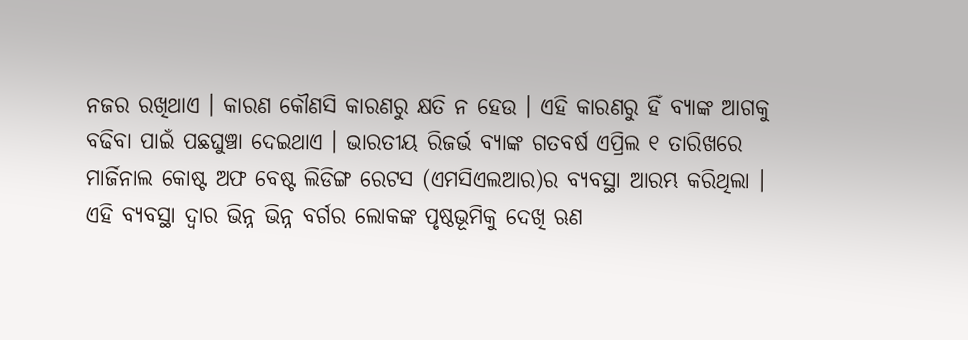ନଜର ରଖିଥାଏ । କାରଣ କୌଣସି କାରଣରୁ କ୍ଷତି ନ ହେଉ । ଏହି କାରଣରୁ ହିଁ ବ୍ୟାଙ୍କ ଆଗକୁ ବଢିବା ପାଇଁ ପଛଘୁଞ୍ଚା ଦେଇଥାଏ । ଭାରତୀୟ ରିଜର୍ଭ ବ୍ୟାଙ୍କ ଗତବର୍ଷ ଏପ୍ରିଲ ୧ ତାରିଖରେ ମାର୍ଜିନାଲ କୋଷ୍ଟ ଅଫ ବେଷ୍ଟ ଲିଡିଙ୍ଗ ରେଟସ (ଏମସିଏଲଆର)ର ବ୍ୟବସ୍ଥା ଆରମ୍ଭ କରିଥିଲା । ଏହି ବ୍ୟବସ୍ଥା ଦ୍ୱାର ଭିନ୍ନ ଭିନ୍ନ ବର୍ଗର ଲୋକଙ୍କ ପୃଷ୍ଠଭୂମିକୁ ଦେଖି ଋଣ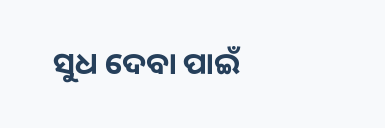ସୁଧ ଦେବା ପାଇଁ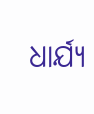ଧାର୍ଯ୍ୟ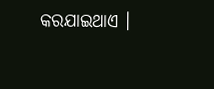କରଯାଇଥାଏ ।